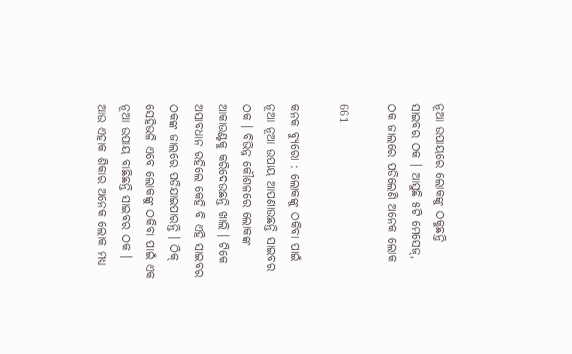ନୂଆ ଉପାୟରେ ଲୋକଙ୍କୁ ଠକୁଛନ୍ତି ସାଇବର ଠକ । ଆସୁଛି ୫ଟି ମେସେଜ୍, ଠକ ଜାଲରେ ପଡିଲେଣି ଅନେକ ଲୋକ

661

କନକ ବ୍ୟୁରୋ : ଲୋକଙ୍କୁ ଠକିବା ପାଇଁ ନୂଆ ନୂଆ ଉପାୟ ଆପଣାଉଛନ୍ତି ସାଇବର ଠକ । ବିଭିନ୍ନ କୌଶଳରେ ଲୋକଙ୍କ ଆକାଉଣ୍ଟକୁ କରିଦେଉଛନ୍ତି ଖାଲି । ଟିକେ ଅସାବଧାନ ରହିଲେ କେହି ବି ଏହି ସାଇବର ଠକଙ୍କ ଜାଲରେ ପଡିଯାଇପାରନ୍ତି । ଠିକ୍ ସେହିଭଳି ଏବେ ଲୋକଙ୍କୁ ଠକିବା ପାଇଁ ଏକ ନୂଆ ଉପାୟ ବାଛିଛନ୍ତି ସାଇବର ଠକ । ଆଉ ଏହାକ ଶିକାର ଅନେକ ଲୋକ ମଧ୍ୟ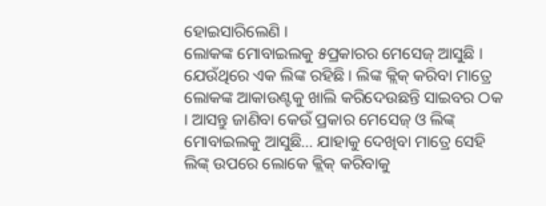ହୋଇସାରିଲେଣି ।
ଲୋକଙ୍କ ମୋବାଇଲକୁ ୫ପ୍ରକାରର ମେସେଜ୍ ଆସୁଛି । ଯେଉଁଥିରେ ଏକ ଲିଙ୍କ ରହିଛି । ଲିଙ୍କ କ୍ଲିକ୍ କରିବା ମାତ୍ରେ ଲୋକଙ୍କ ଆକାଉଣ୍ଟକୁ ଖାଲି କରିଦେଉଛନ୍ତି ସାଇବର ଠକ । ଆସନ୍ତୁ ଜାଣିବା କେଉଁ ପ୍ରକାର ମେସେଜ୍ ଓ ଲିଙ୍କ୍ ମୋବାଇଲକୁ ଆସୁଛି… ଯାହାକୁ ଦେଖିବା ମାତ୍ରେ ସେହି ଲିଙ୍କ୍ ଉପରେ ଲୋକେ କ୍ଲିକ୍ କରିବାକୁ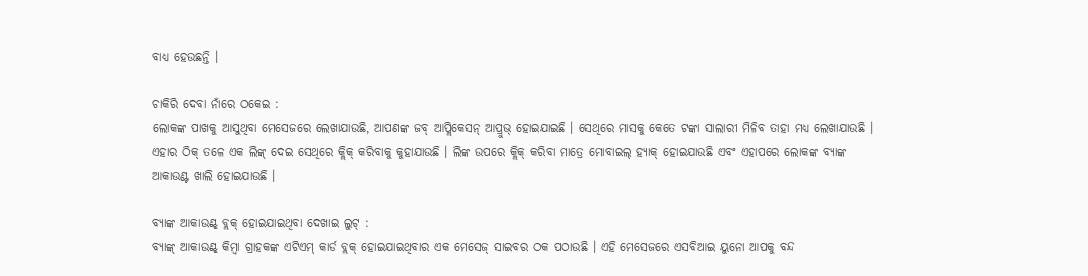ବାଧ୍ୟ ହେଉଛନ୍ତି ।

ଚାକିରି ଦେବା ନାଁରେ ଠକେଇ :
ଲୋକଙ୍କ ପାଖକୁ ଆସୁଥିବା ମେସେଜରେ ଲେଖାଯାଉଛି, ଆପଣଙ୍କ ଜବ୍ ଆପ୍ଲିକେସନ୍ ଆପ୍ରୁଭ୍ ହୋଇଯାଇଛି । ସେଥିରେ ମାସକୁ କେତେ ଟଙ୍କା ସାଲାରୀ ମିଳିବ ତାହା ମଧ୍ୟ ଲେଖାଯାଉଛି । ଏହାର ଠିକ୍ ତଳେ ଏକ ଲିଙ୍କ୍ ଦେଇ ସେଥିରେ କ୍ଲିକ୍ କରିବାକୁ କୁହାଯାଉଛି । ଲିଙ୍କ ଉପରେ କ୍ଲିକ୍ କରିବା ମାତ୍ରେ ମୋବାଇଲ୍ ହ୍ୟାକ୍ ହୋଇଯାଉଛି ଏବଂ ଏହାପରେ ଲୋକଙ୍କ ବ୍ୟାଙ୍କ ଆକାଉଣ୍ଟ ଖାଲି ହୋଇଯାଉଛି ।

ବ୍ୟାଙ୍କ ଆକାଉଣ୍ଟ୍ ବ୍ଲକ୍ ହୋଇଯାଇଥିବା ଦେଖାଇ ଲୁଟ୍ :
ବ୍ୟାଙ୍କ୍ ଆକାଉଣ୍ଟ୍ କିମ୍ବା ଗ୍ରାହକଙ୍କ ଏଟିଏମ୍ କାର୍ଡ ବ୍ଲକ୍ ହୋଇଯାଇଥିବାର ଏକ ମେସେଜ୍ ସାଇବର ଠକ ପଠାଉଛି । ଏହି ମେସେଜରେ ଏସବିଆଇ ୟୁନୋ ଆପକୁ ବନ୍ଦ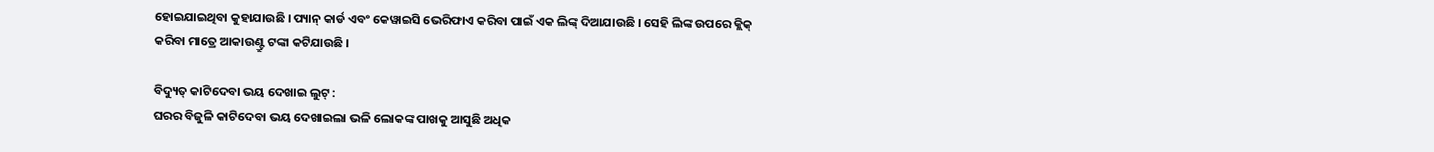ହୋଇଯାଇଥିବା କୁହାଯାଉଛି । ପ୍ୟାନ୍ କାର୍ଡ ଏବଂ କେୱାଇସି ଭେରିଫାଏ କରିବା ପାଇଁ ଏକ ଲିଙ୍କ୍ ଦିଆଯାଉଛି । ସେହି ଲିଙ୍କ ଉପରେ କ୍ଲିକ୍ କରିବା ମାତ୍ରେ ଆକାଉଣ୍ଟ୍ରୁ ଟଙ୍କା କଟିଯାଉଛି ।

ବିଦ୍ୟୁତ୍ କାଟିଦେବା ଭୟ ଦେଖାଇ ଲୁଟ୍ :
ଘରର ବିଜୁଳି କାଟିଦେବା ଭୟ ଦେଖାଇଲା ଭଳି ଲୋକଙ୍କ ପାଖକୁ ଆସୁଛି ଅଧିକ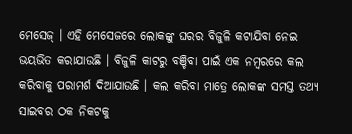ମେସେଜ୍ । ଏହି ମେସେଜରେ ଲୋକଙ୍କୁ ଘରର ବିଜୁଳି କଟାଯିବା ନେଇ ଭୟଭିତ କରାଯାଉଛି । ବିଜୁଳି କାଟରୁ ବଞ୍ଚିବା ପାଇଁ ଏକ ନମ୍ବରରେ କଲ କରିବାକୁ ପରାମର୍ଶ ଦିଆଯାଉଛି । କଲ କରିବା ମାତ୍ରେ ଲୋକଙ୍କ ସମସ୍ତ ତଥ୍ୟ ସାଇବର ଠକ ନିକଟକୁ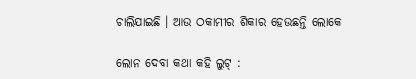ଚାଲିଯାଇଛି । ଆଉ ଠକାମୀର ଶିକାର ହେଉଛନ୍ତି ଲୋକେ

ଲୋନ ଦେବା କଥା କହି ଲୁଟ୍ :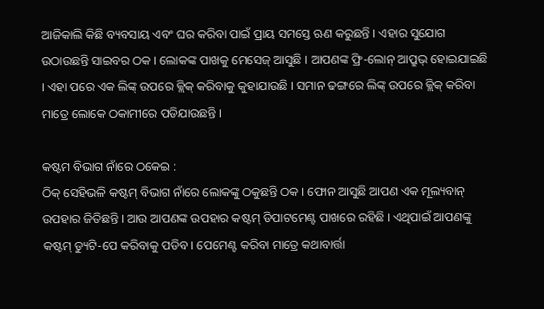ଆଜିକାଲି କିଛି ବ୍ୟବସାୟ ଏବଂ ଘର କରିବା ପାଇଁ ପ୍ରାୟ ସମସ୍ତେ ଋଣ କରୁଛନ୍ତି । ଏହାର ସୁଯୋଗ ଉଠାଉଛନ୍ତି ସାଇବର ଠକ । ଲୋକଙ୍କ ପାଖକୁ ମେସେଜ୍ ଆସୁଛି । ଆପଣଙ୍କ ଫ୍ରି-ଲୋନ୍ ଆପ୍ରୁଭ୍ ହୋଇଯାଇଛି । ଏହା ପରେ ଏକ ଲିଙ୍କ୍ ଉପରେ କ୍ଲିକ୍ କରିବାକୁ କୁହାଯାଉଛି । ସମାନ ଢଙ୍ଗରେ ଲିଙ୍କ୍ ଉପରେ କ୍ଲିକ୍ କରିବା ମାତ୍ରେ ଲୋକେ ଠକାମୀରେ ପଡିଯାଉଛନ୍ତି ।

କଷ୍ଟମ ବିଭାଗ ନାଁରେ ଠକେଇ :
ଠିକ୍ ସେହିଭଳି କଷ୍ଟମ୍ ବିଭାଗ ନାଁରେ ଲୋକଙ୍କୁ ଠକୁଛନ୍ତି ଠକ । ଫୋନ ଆସୁଛି ଆପଣ ଏକ ମୂଲ୍ୟବାନ୍ ଉପହାର ଜିତିଛନ୍ତି । ଆଉ ଆପଣଙ୍କ ଉପହାର କଷ୍ଟମ୍ ଡିପାଟମେଣ୍ଟ ପାଖରେ ରହିଛି । ଏଥିପାଇଁ ଆପଣଙ୍କୁ କଷ୍ଟମ୍ ଡ୍ୟୁଟି-ପେ କରିବାକୁ ପଡିବ । ପେମେଣ୍ଟ କରିବା ମାତ୍ରେ କଥାବାର୍ତ୍ତା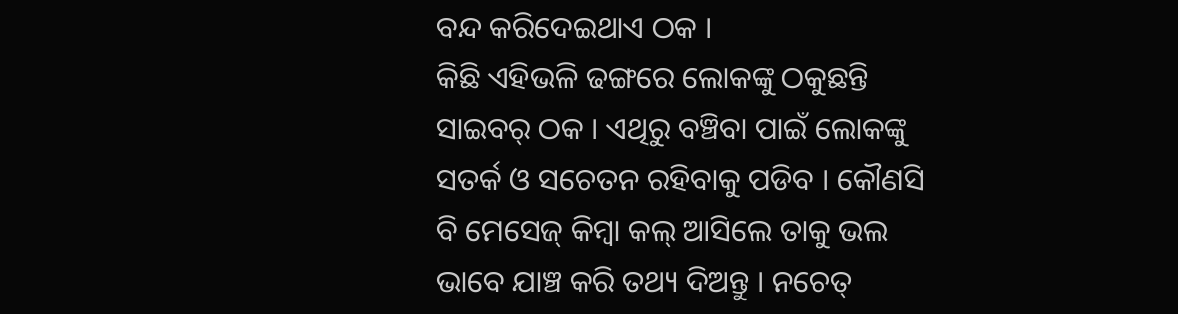ବନ୍ଦ କରିଦେଇଥାଏ ଠକ ।
କିଛି ଏହିଭଳି ଢଙ୍ଗରେ ଲୋକଙ୍କୁ ଠକୁଛନ୍ତି ସାଇବର୍ ଠକ । ଏଥିରୁ ବଞ୍ଚିବା ପାଇଁ ଲୋକଙ୍କୁ ସତର୍କ ଓ ସଚେତନ ରହିବାକୁ ପଡିବ । କୌଣସି ବି ମେସେଜ୍ କିମ୍ବା କଲ୍ ଆସିଲେ ତାକୁ ଭଲ ଭାବେ ଯାଞ୍ଚ କରି ତଥ୍ୟ ଦିଅନ୍ତୁ । ନଚେତ୍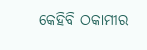କେହିବି ଠକାମୀର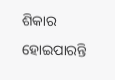ଶିକାର ହୋଇପାରନ୍ତି